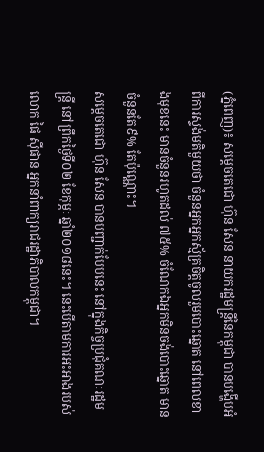(ភ្នំពេញ)៖ សម្តេចតេជោ ហ៊ុន សែន នាយករដ្ឋមន្រ្តីនៃកម្ពុជា បានបង្ហើបអំពីការស្ទង់មតិមួយថា ចំនួនអ្នកអ្នកស្ម័គ្រចិត្តចូលរួមបោះឆ្នោត នៅពេលខាងមុខនេះ មានចំនួនរហូតដល់ ៧៥% ចំណែកឯអ្នកមិនចង់បោះឆ្នោត មានចំនួនតែ៩% តែប៉ុណ្ណោះ។
សម្តេចតេជោ ហ៊ុន សែន បានបញ្ជាក់បែបនេះ នៅក្នុងកិច្ចប្រជុំគណៈរដ្ឋមន្រ្តី នៅព្រឹកថ្ងៃទី០២ ខែកុម្ភៈ ឆ្នាំ២០១៨នេះ។ នេះបើតាមការអះអាងរបស់ លោក ផៃ ស៊ីផាន អ្នកនាំពាក្យរាជរដ្ឋាភិបាលកម្ពុជា។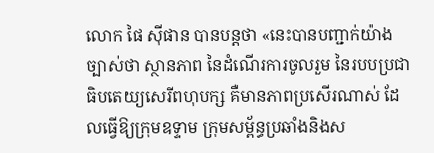លោក ផៃ ស៊ីផាន បានបន្តថា «នេះបានបញ្ជាក់យ៉ាងច្បាស់ថា ស្ថានភាព នៃដំណើរការចូលរួម នៃរបបប្រជាធិបតេយ្យសេរីពហុបក្ស គឺមានភាពប្រសើរណាស់ ដែលធ្វើឱ្យក្រុមឧទ្ទាម ក្រុមសម្ព័ន្ធប្រឆាំងនិងស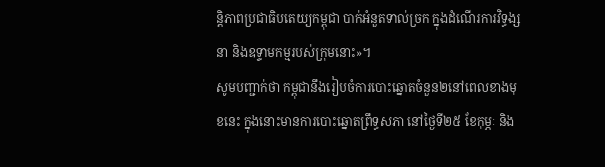ន្តិភាពប្រជាធិបតេយ្យកម្ពុជា បាក់អំនួតទាល់ច្រក ក្នុងដំណើរការវិទ្ធង្សនា និងឧទ្ទាមកម្មរបស់ក្រុមនោះ»។
សូមបញ្ជាក់ថា កម្ពុជានឹងរៀបចំការបោះឆ្នោតចំនួន២នៅពេលខាងមុខនេះ ក្នុងនោះមានការបោះឆ្នោតព្រឹទ្ធសភា នៅថ្ងៃទី២៥ ខែកុម្ភៈ និង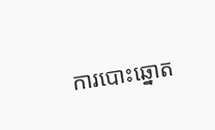ការបោះឆ្នោត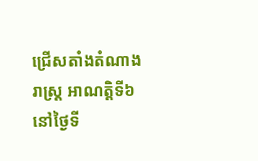ជ្រើសតាំងតំណាងរាស្រ្ត អាណត្តិទី៦ នៅថ្ងៃទី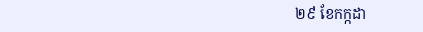២៩ ខែកក្កដា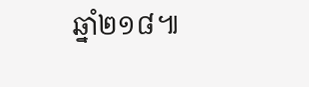ឆ្នាំ២១៨៕